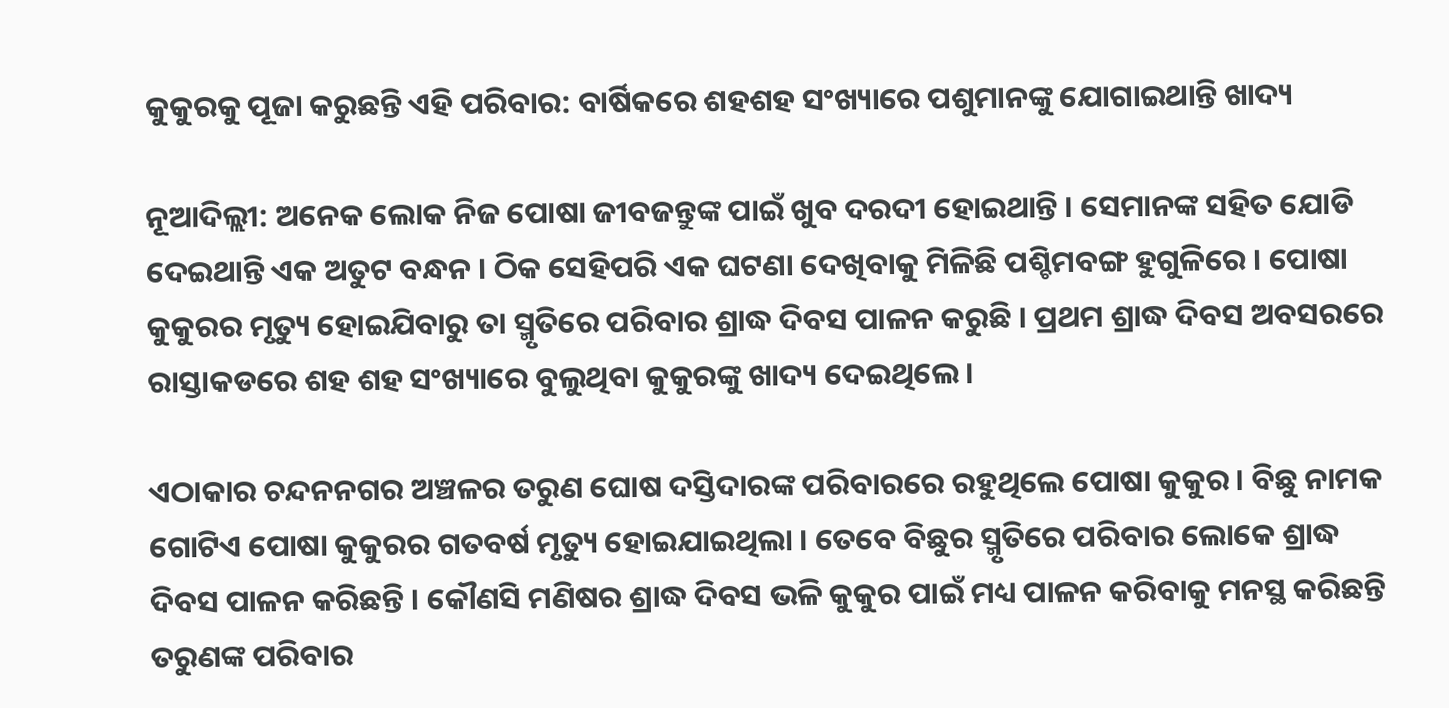କୁକୁରକୁ ପୂଜା କରୁଛନ୍ତି ଏହି ପରିବାର: ବାର୍ଷିକରେ ଶହଶହ ସଂଖ୍ୟାରେ ପଶୁମାନଙ୍କୁ ଯୋଗାଇଥାନ୍ତି ଖାଦ୍ୟ

ନୂଆଦିଲ୍ଲୀ: ଅନେକ ଲୋକ ନିଜ ପୋଷା ଜୀବଜନ୍ତୁଙ୍କ ପାଇଁ ଖୁବ ଦରଦୀ ହୋଇଥାନ୍ତି । ସେମାନଙ୍କ ସହିତ ଯୋଡି ଦେଇଥାନ୍ତି ଏକ ଅତୁଟ ବନ୍ଧନ । ଠିକ ସେହିପରି ଏକ ଘଟଣା ଦେଖିବାକୁ ମିଳିଛି ପଶ୍ଚିମବଙ୍ଗ ହୁଗୁଳିରେ । ପୋଷା କୁକୁରର ମୃତ୍ୟୁ ହୋଇଯିବାରୁ ତା ସ୍ମୃତିରେ ପରିବାର ଶ୍ରାଦ୍ଧ ଦିବସ ପାଳନ କରୁଛି । ପ୍ରଥମ ଶ୍ରାଦ୍ଧ ଦିବସ ଅବସରରେ ରାସ୍ତାକଡରେ ଶହ ଶହ ସଂଖ୍ୟାରେ ବୁଲୁଥିବା କୁକୁରଙ୍କୁ ଖାଦ୍ୟ ଦେଇଥିଲେ ।

ଏଠାକାର ଚନ୍ଦନନଗର ଅଞ୍ଚଳର ତରୁଣ ଘୋଷ ଦସ୍ତିଦାରଙ୍କ ପରିବାରରେ ରହୁଥିଲେ ପୋଷା କୁକୁର । ବିଛୁ ନାମକ ଗୋଟିଏ ପୋଷା କୁକୁରର ଗତବର୍ଷ ମୃତ୍ୟୁ ହୋଇଯାଇଥିଲା । ତେବେ ବିଛୁର ସ୍ମୃତିରେ ପରିବାର ଲୋକେ ଶ୍ରାଦ୍ଧ ଦିବସ ପାଳନ କରିଛନ୍ତି । କୌଣସି ମଣିଷର ଶ୍ରାଦ୍ଧ ଦିବସ ଭଳି କୁକୁର ପାଇଁ ମଧ୍ୟ ପାଳନ କରିବାକୁ ମନସ୍ଥ କରିଛନ୍ତି ତରୁଣଙ୍କ ପରିବାର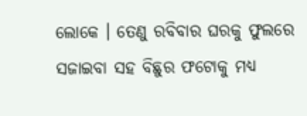ଲୋକେ । ତେଣୁ ରବିବାର ଘରକୁ ଫୁଲରେ ସଜାଇବା ସହ ବିଛୁର ଫଟୋକୁ ମଧ୍ୟ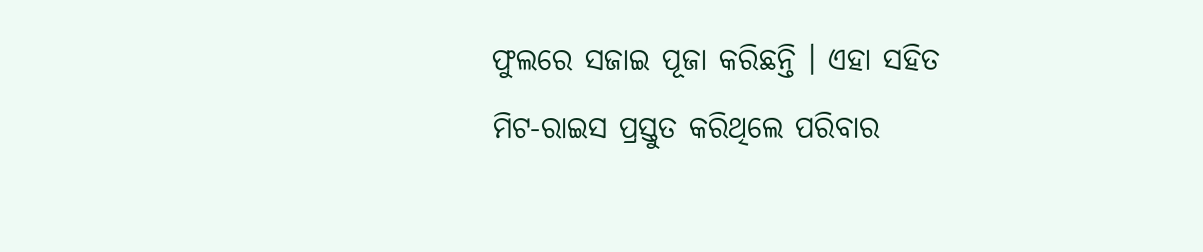ଫୁଲରେ ସଜାଇ ପୂଜା କରିଛନ୍ତି । ଏହା ସହିତ ମିଟ-ରାଇସ ପ୍ରସ୍ତୁତ କରିଥିଲେ ପରିବାର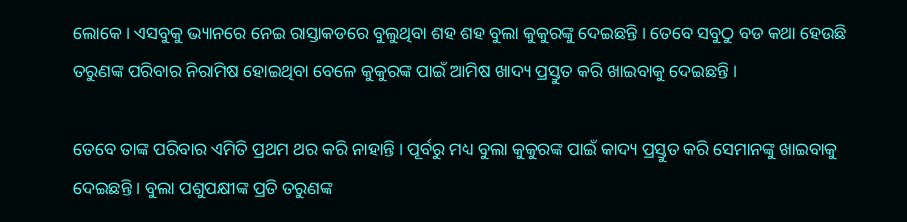ଲୋକେ । ଏସବୁକୁ ଭ୍ୟାନରେ ନେଇ ରାସ୍ତାକଡରେ ବୁଲୁଥିବା ଶହ ଶହ ବୁଲା କୁକୁରଙ୍କୁ ଦେଇଛନ୍ତି । ତେବେ ସବୁଠୁ ବଡ କଥା ହେଉଛି ତରୁଣଙ୍କ ପରିବାର ନିରାମିଷ ହୋଇଥିବା ବେଳେ କୁକୁରଙ୍କ ପାଇଁ ଆମିଷ ଖାଦ୍ୟ ପ୍ରସ୍ତୁତ କରି ଖାଇବାକୁ ଦେଇଛନ୍ତି ।

ତେବେ ତାଙ୍କ ପରିବାର ଏମିତି ପ୍ରଥମ ଥର କରି ନାହାନ୍ତି । ପୂର୍ବରୁ ମଧ୍ୟ ବୁଲା କୁକୁରଙ୍କ ପାଇଁ କାଦ୍ୟ ପ୍ରସ୍ତୁତ କରି ସେମାନଙ୍କୁ ଖାଇବାକୁ ଦେଇଛନ୍ତି । ବୁଲା ପଶୁପକ୍ଷୀଙ୍କ ପ୍ରତି ତରୁଣଙ୍କ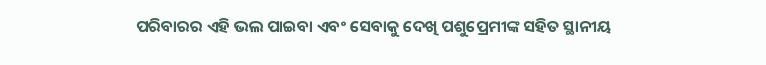ପରିବାରର ଏହି ଭଲ ପାଇବା ଏବଂ ସେବାକୁ ଦେଖି ପଶୁପ୍ରେମୀଙ୍କ ସହିତ ସ୍ଥାନୀୟ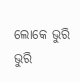ଲୋକେ ଭୁରି ଭୁରି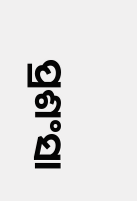ପ୍ରଶଂସା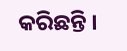କରିଛନ୍ତି ।